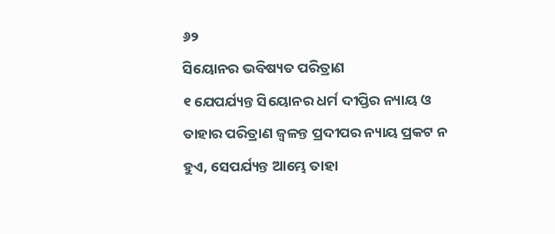୬୨
ସିୟୋନର ଭବିଷ୍ୟତ ପରିତ୍ରାଣ
୧ ଯେପର୍ଯ୍ୟନ୍ତ ସିୟୋନର ଧର୍ମ ଦୀପ୍ତିର ନ୍ୟାୟ ଓ ତାହାର ପରିତ୍ରାଣ ଜ୍ୱଳନ୍ତ ପ୍ରଦୀପର ନ୍ୟାୟ ପ୍ରକଟ ନ ହୁଏ, ସେପର୍ଯ୍ୟନ୍ତ ଆମ୍ଭେ ତାହା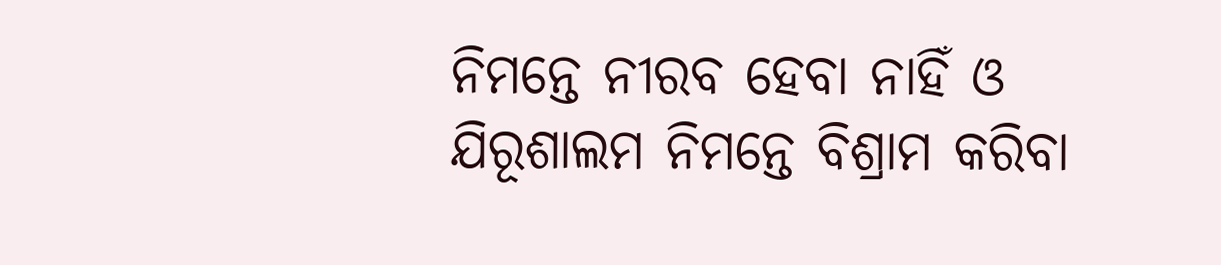ନିମନ୍ତେ ନୀରବ ହେବା ନାହିଁ ଓ ଯିରୂଶାଲମ ନିମନ୍ତେ ବିଶ୍ରାମ କରିବା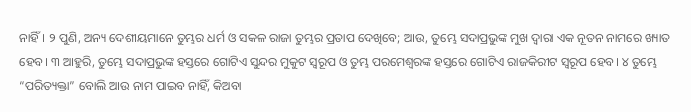ନାହିଁ। ୨ ପୁଣି, ଅନ୍ୟ ଦେଶୀୟମାନେ ତୁମ୍ଭର ଧର୍ମ ଓ ସକଳ ରାଜା ତୁମ୍ଭର ପ୍ରତାପ ଦେଖିବେ; ଆଉ, ତୁମ୍ଭେ ସଦାପ୍ରଭୁଙ୍କ ମୁଖ ଦ୍ୱାରା ଏକ ନୂତନ ନାମରେ ଖ୍ୟାତ ହେବ। ୩ ଆହୁରି, ତୁମ୍ଭେ ସଦାପ୍ରଭୁଙ୍କ ହସ୍ତରେ ଗୋଟିଏ ସୁନ୍ଦର ମୁକୁଟ ସ୍ୱରୂପ ଓ ତୁମ୍ଭ ପରମେଶ୍ୱରଙ୍କ ହସ୍ତରେ ଗୋଟିଏ ରାଜକିରୀଟ ସ୍ୱରୂପ ହେବ। ୪ ତୁମ୍ଭେ “ପରିତ୍ୟକ୍ତା” ବୋଲି ଆଉ ନାମ ପାଇବ ନାହିଁ, କିଅବା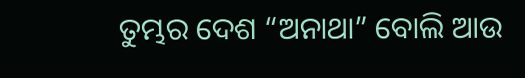ତୁମ୍ଭର ଦେଶ “ଅନାଥା” ବୋଲି ଆଉ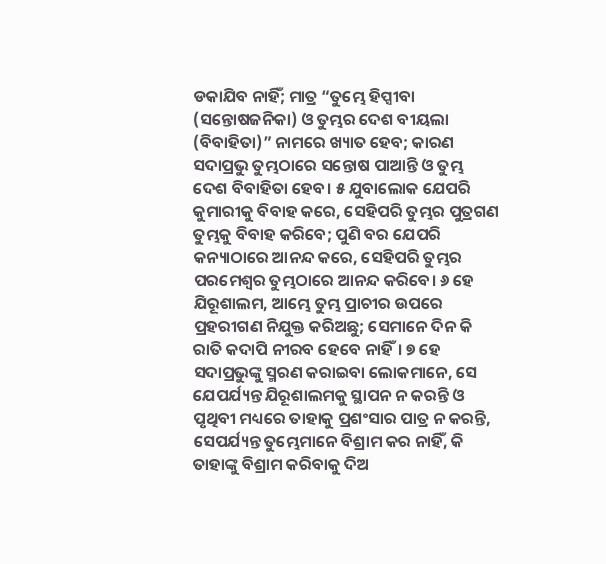ଡକାଯିବ ନାହିଁ; ମାତ୍ର “ତୁମ୍ଭେ ହିପ୍ସୀବା (ସନ୍ତୋଷଜନିକା) ଓ ତୁମ୍ଭର ଦେଶ ବୀୟଲା (ବିବାହିତା)” ନାମରେ ଖ୍ୟାତ ହେବ; କାରଣ ସଦାପ୍ରଭୁ ତୁମ୍ଭଠାରେ ସନ୍ତୋଷ ପାଆନ୍ତି ଓ ତୁମ୍ଭ ଦେଶ ବିବାହିତା ହେବ। ୫ ଯୁବାଲୋକ ଯେପରି କୁମାରୀକୁ ବିବାହ କରେ, ସେହିପରି ତୁମ୍ଭର ପୁତ୍ରଗଣ ତୁମ୍ଭକୁ ବିବାହ କରିବେ; ପୁଣି ବର ଯେପରି କନ୍ୟାଠାରେ ଆନନ୍ଦ କରେ, ସେହିପରି ତୁମ୍ଭର ପରମେଶ୍ୱର ତୁମ୍ଭଠାରେ ଆନନ୍ଦ କରିବେ। ୬ ହେ ଯିରୂଶାଲମ, ଆମ୍ଭେ ତୁମ୍ଭ ପ୍ରାଚୀର ଉପରେ ପ୍ରହରୀଗଣ ନିଯୁକ୍ତ କରିଅଛୁ; ସେମାନେ ଦିନ କି ରାତି କଦାପି ନୀରବ ହେବେ ନାହିଁ। ୭ ହେ ସଦାପ୍ରଭୁଙ୍କୁ ସ୍ମରଣ କରାଇବା ଲୋକମାନେ, ସେ ଯେପର୍ଯ୍ୟନ୍ତ ଯିରୂଶାଲମକୁ ସ୍ଥାପନ ନ କରନ୍ତି ଓ ପୃଥିବୀ ମଧ୍ୟରେ ତାହାକୁ ପ୍ରଶଂସାର ପାତ୍ର ନ କରନ୍ତି, ସେପର୍ଯ୍ୟନ୍ତ ତୁମ୍ଭେମାନେ ବିଶ୍ରାମ କର ନାହିଁ, କି ତାହାଙ୍କୁ ବିଶ୍ରାମ କରିବାକୁ ଦିଅ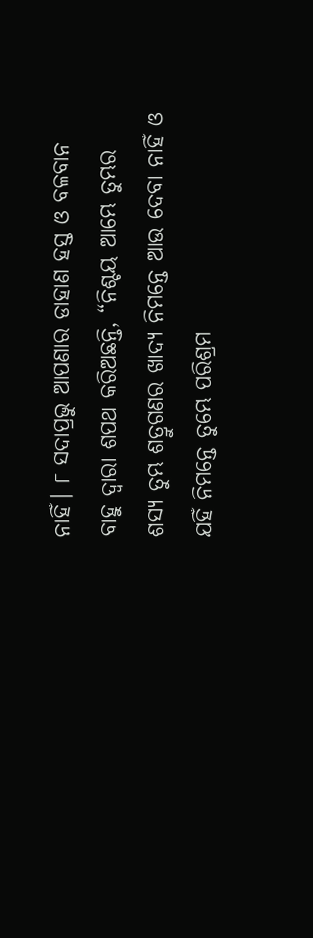ନାହିଁ। ୮ ସଦାପ୍ରଭୁ ଆପଣାର ଡାହାଣ ହସ୍ତ ଓ ବଳବାନ ବାହୁ ଦ୍ୱାରା ଶପଥ କରିଅଛନ୍ତି, “ନିଶ୍ଚୟ ଆମ୍ଭେ ତୁମ୍ଭର ଶସ୍ୟ ତୁମ୍ଭ ଶତ୍ରୁଗଣର ଖାଦ୍ୟ ନିମନ୍ତେ ଆଉ ଦେବା ନାହିଁ ଓ ଯହିଁ ନିମନ୍ତେ ତୁମ୍ଭେ ପରିଶ୍ରମ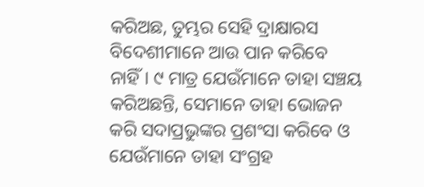କରିଅଛ, ତୁମ୍ଭର ସେହି ଦ୍ରାକ୍ଷାରସ ବିଦେଶୀମାନେ ଆଉ ପାନ କରିବେ ନାହିଁ। ୯ ମାତ୍ର ଯେଉଁମାନେ ତାହା ସଞ୍ଚୟ କରିଅଛନ୍ତି, ସେମାନେ ତାହା ଭୋଜନ କରି ସଦାପ୍ରଭୁଙ୍କର ପ୍ରଶଂସା କରିବେ ଓ ଯେଉଁମାନେ ତାହା ସଂଗ୍ରହ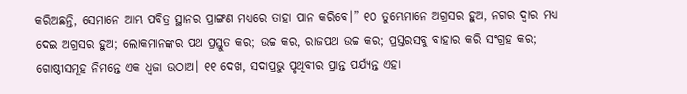କରିଅଛନ୍ତି, ସେମାନେ ଆମ୍ଭ ପବିତ୍ର ସ୍ଥାନର ପ୍ରାଙ୍ଗଣ ମଧ୍ୟରେ ତାହା ପାନ କରିବେ।” ୧୦ ତୁମ୍ଭେମାନେ ଅଗ୍ରସର ହୁଅ, ନଗର ଦ୍ୱାର ମଧ୍ୟ ଦେଇ ଅଗ୍ରସର ହୁଅ; ଲୋକମାନଙ୍କର ପଥ ପ୍ରସ୍ତୁତ କର; ଉଚ୍ଚ କର, ରାଜପଥ ଉଚ୍ଚ କର; ପ୍ରସ୍ତରସବୁ ବାହାର କରି ସଂଗ୍ରହ କର; ଗୋଷ୍ଠୀସମୂହ ନିମନ୍ତେ ଏକ ଧ୍ୱଜା ଉଠାଅ। ୧୧ ଦେଖ, ସଦାପ୍ରଭୁ ପୃଥିବୀର ପ୍ରାନ୍ତ ପର୍ଯ୍ୟନ୍ତ ଏହା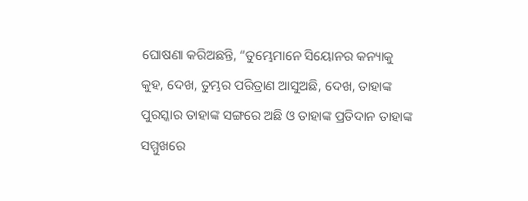ଘୋଷଣା କରିଅଛନ୍ତି, “ତୁମ୍ଭେମାନେ ସିୟୋନର କନ୍ୟାକୁ କୁହ, ଦେଖ, ତୁମ୍ଭର ପରିତ୍ରାଣ ଆସୁଅଛି, ଦେଖ, ତାହାଙ୍କ ପୁରସ୍କାର ତାହାଙ୍କ ସଙ୍ଗରେ ଅଛି ଓ ତାହାଙ୍କ ପ୍ରତିଦାନ ତାହାଙ୍କ ସମ୍ମୁଖରେ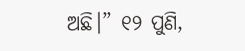ଅଛି।” ୧୨ ପୁଣି,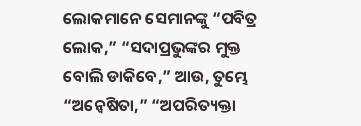ଲୋକମାନେ ସେମାନଙ୍କୁ “ପବିତ୍ର ଲୋକ,” “ସଦାପ୍ରଭୁଙ୍କର ମୁକ୍ତ ବୋଲି ଡାକିବେ,” ଆଉ, ତୁମ୍ଭେ “ଅନ୍ୱେଷିତା,” “ଅପରିତ୍ୟକ୍ତା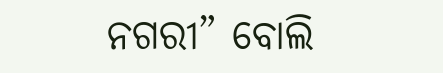ନଗରୀ” ବୋଲି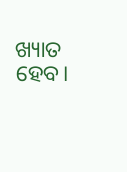ଖ୍ୟାତ ହେବ।